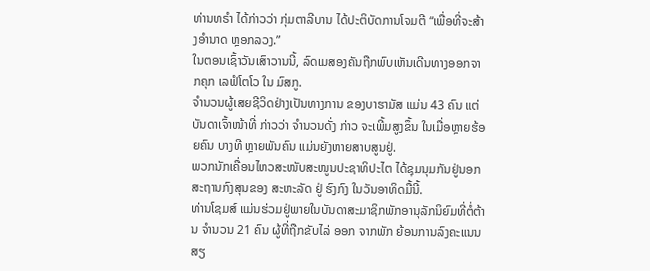ທ່ານທຣຳ ໄດ້ກ່າວວ່າ ກຸ່ມຕາລີບານ ໄດ້ປະຕິບັດການໂຈມຕີ “ເພື່ອທີ່ຈະສ້າງອຳນາດ ຫຼອກລວງ.”
ໃນຕອນເຊົ້າວັນເສົາວານນີ້, ລົດເມສອງຄັນຖືກພົບເຫັນເດີນທາງອອກຈາກຄຸກ ເລຟໍໂຕໂວ ໃນ ມົສກູ.
ຈຳນວນຜູ້ເສຍຊີວິດຢ່າງເປັນທາງການ ຂອງບາຮາມັສ ແມ່ນ 43 ຄົນ ແຕ່ບັນດາເຈົ້າໜ້າທີ່ ກ່າວວ່າ ຈຳນວນດັ່ງ ກ່າວ ຈະເພີ້ມສູງຂຶ້ນ ໃນເມື່ອຫຼາຍຮ້ອຍຄົນ ບາງທີ ຫຼາຍພັນຄົນ ແມ່ນຍັງຫາຍສາບສູນຢູ່.
ພວກນັກເຄື່ອນໄຫວສະໜັບສະໜູນປະຊາທິປະໄຕ ໄດ້ຊຸມນຸມກັນຢູ່ນອກສະຖານກົງສຸນຂອງ ສະຫະລັດ ຢູ່ ຮົງກົງ ໃນວັນອາທິດມື້ນີ້.
ທ່ານໂຊມສ໌ ແມ່ນຮ່ວມຢູ່ພາຍໃນບັນດາສະມາຊິກພັກອານຸລັກນິຍົມທີ່ຕໍ່ຕ້ານ ຈຳນວນ 21 ຄົນ ຜູ້ທີ່ຖືກຂັບໄລ່ ອອກ ຈາກພັກ ຍ້ອນການລົງຄະແນນສຽ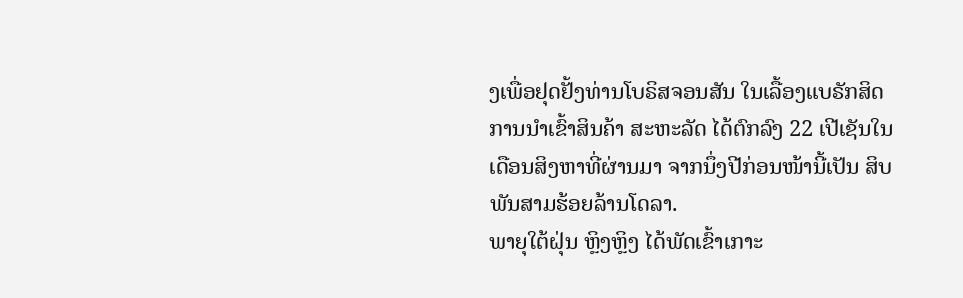ງເພື່ອຢຸດຢັ້ງທ່ານໂບຣິສຈອນສັນ ໃນເລື້ອງແບຣັກສິດ
ການນຳເຂົ້າສິນຄ້າ ສະຫະລັດ ໄດ້ຕົກລົງ 22 ເປີເຊັນໃນເດືອນສິງຫາທີ່ຜ່ານມາ ຈາກນຶ່ງປີກ່ອນໜ້ານີ້ເປັນ ສິບພັນສາມຮ້ອຍລ້ານໂດລາ.
ພາຍຸໃຕ້ຝຸ່ນ ຫຼິງຫຼິງ ໄດ້ພັດເຂົ້າເກາະ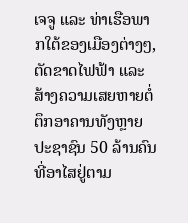ເຈຈູ ແລະ ທ່າເຮືອພາກໃຕ້ຂອງເມືອງຕ່າງໆ, ຕັດຂາດໄຟຟ້າ ແລະ ສ້າງຄວາມເສຍຫາຍຕໍ່ຕຶກອາຄານທັງຫຼາຍ
ປະຊາຊົນ 50 ລ້ານຄົນທີ່ອາໄສຢູ່ຕາມ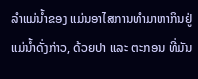ລຳແມ່ນ້ຳຂອງ ແມ່ນອາໄສການທຳມາຫາກິນຢູ່ແມ່ນ້ຳດັ່ງກ່າວ, ດ້ວຍປາ ແລະ ຕະກອນ ທີ່ມັນ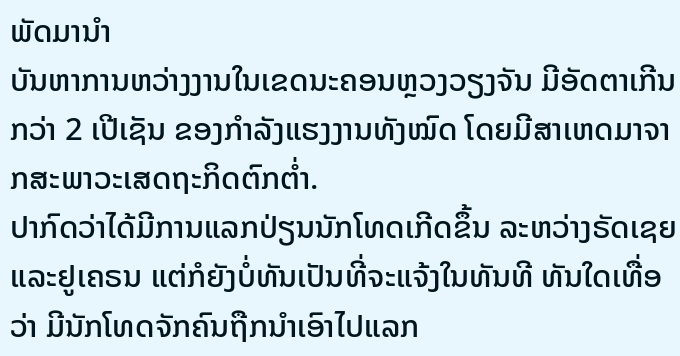ພັດມານຳ
ບັນຫາການຫວ່າງງານໃນເຂດນະຄອນຫຼວງວຽງຈັນ ມີອັດຕາເກີນກວ່າ 2 ເປີເຊັນ ຂອງກຳລັງແຮງງານທັງໝົດ ໂດຍມີສາເຫດມາຈາກສະພາວະເສດຖະກິດຕົກຕ່ຳ.
ປາກົດວ່າໄດ້ມີການແລກປ່ຽນນັກໂທດເກີດຂຶ້ນ ລະຫວ່າງຣັດເຊຍ ແລະຢູເຄຣນ ແຕ່ກໍຍັງບໍ່ທັນເປັນທີ່ຈະແຈ້ງໃນທັນທີ ທັນໃດເທື່ອວ່າ ມີນັກໂທດຈັກຄົນຖືກນຳເອົາໄປແລກ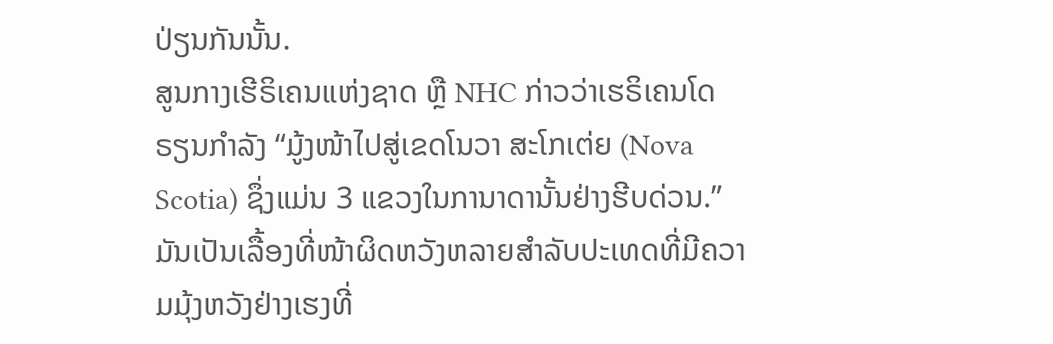ປ່ຽນກັນນັ້ນ.
ສູນກາງເຮີຣິເຄນແຫ່ງຊາດ ຫຼື NHC ກ່າວວ່າເຮຣິເຄນໂດຣຽນກຳລັງ “ມູ້ງໜ້າໄປສູ່ເຂດໂນວາ ສະໂກເຕ່ຍ (Nova Scotia) ຊຶ່ງແມ່ນ 3 ແຂວງໃນການາດານັ້ນຢ່າງຮີບດ່ວນ.”
ມັນເປັນເລື້ອງທີ່ໜ້າຜິດຫວັງຫລາຍສຳລັບປະເທດທີ່ມີຄວາມມຸ້ງຫວັງຢ່າງເຮງທີ່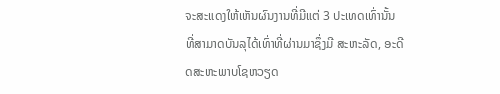ຈະສະແດງໃຫ້ເຫັນຜົນງານທີ່ມີແຕ່ 3 ປະເທດເທົ່ານັ້ນ ທີ່ສາມາດບັນລຸໄດ້ເທົ່າທີ່ຜ່ານມາຊຶ່ງມີ ສະຫະລັດ, ອະດີດສະຫະພາບໂຊຫວຽດ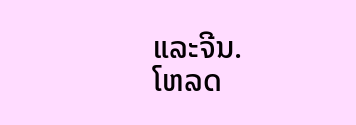ແລະຈີນ.
ໂຫລດ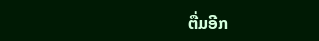ຕື່ມອີກ